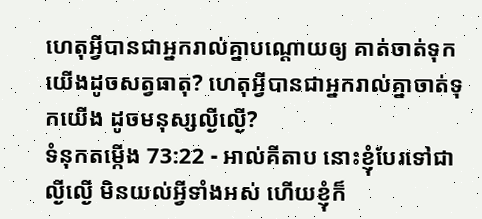ហេតុអ្វីបានជាអ្នករាល់គ្នាបណ្ដោយឲ្យ គាត់ចាត់ទុកយើងដូចសត្វធាតុ? ហេតុអ្វីបានជាអ្នករាល់គ្នាចាត់ទុកយើង ដូចមនុស្សល្ងីល្ងើ?
ទំនុកតម្កើង 73:22 - អាល់គីតាប នោះខ្ញុំបែរទៅជាល្ងីល្ងើ មិនយល់អ្វីទាំងអស់ ហើយខ្ញុំក៏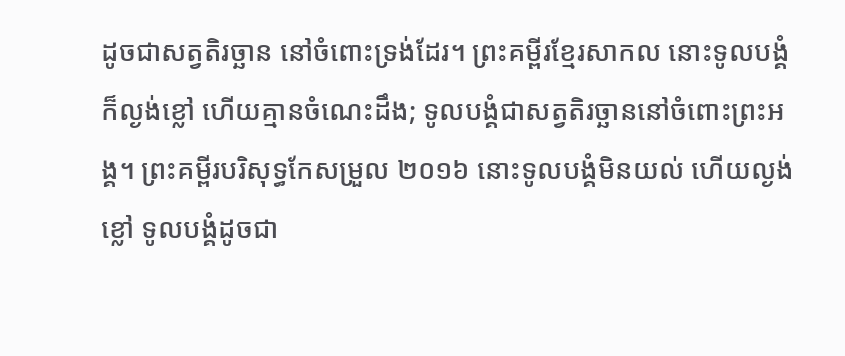ដូចជាសត្វតិរច្ឆាន នៅចំពោះទ្រង់ដែរ។ ព្រះគម្ពីរខ្មែរសាកល នោះទូលបង្គំក៏ល្ងង់ខ្លៅ ហើយគ្មានចំណេះដឹង; ទូលបង្គំជាសត្វតិរច្ឆាននៅចំពោះព្រះអង្គ។ ព្រះគម្ពីរបរិសុទ្ធកែសម្រួល ២០១៦ នោះទូលបង្គំមិនយល់ ហើយល្ងង់ខ្លៅ ទូលបង្គំដូចជា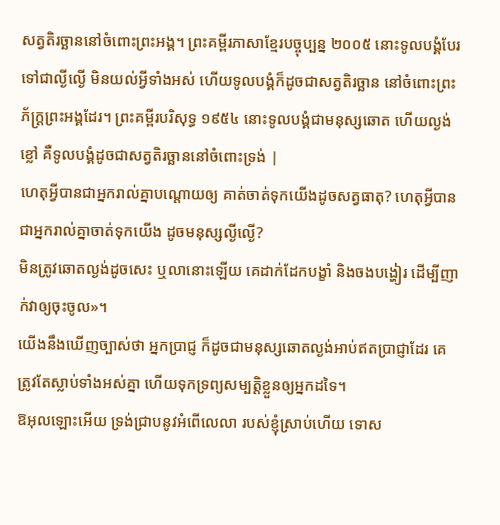សត្វតិរច្ឆាននៅចំពោះព្រះអង្គ។ ព្រះគម្ពីរភាសាខ្មែរបច្ចុប្បន្ន ២០០៥ នោះទូលបង្គំបែរទៅជាល្ងីល្ងើ មិនយល់អ្វីទាំងអស់ ហើយទូលបង្គំក៏ដូចជាសត្វតិរច្ឆាន នៅចំពោះព្រះភ័ក្ត្រព្រះអង្គដែរ។ ព្រះគម្ពីរបរិសុទ្ធ ១៩៥៤ នោះទូលបង្គំជាមនុស្សឆោត ហើយល្ងង់ខ្លៅ គឺទូលបង្គំដូចជាសត្វតិរច្ឆាននៅចំពោះទ្រង់ |
ហេតុអ្វីបានជាអ្នករាល់គ្នាបណ្ដោយឲ្យ គាត់ចាត់ទុកយើងដូចសត្វធាតុ? ហេតុអ្វីបានជាអ្នករាល់គ្នាចាត់ទុកយើង ដូចមនុស្សល្ងីល្ងើ?
មិនត្រូវឆោតល្ងង់ដូចសេះ ឬលានោះឡើយ គេដាក់ដែកបង្ខាំ និងចងបង្ហៀរ ដើម្បីញាក់វាឲ្យចុះចូល»។
យើងនឹងឃើញច្បាស់ថា អ្នកប្រាជ្ញ ក៏ដូចជាមនុស្សឆោតល្ងង់អាប់ឥតប្រាជ្ញាដែរ គេត្រូវតែស្លាប់ទាំងអស់គ្នា ហើយទុកទ្រព្យសម្បត្តិខ្លួនឲ្យអ្នកដទៃ។
ឱអុលឡោះអើយ ទ្រង់ជ្រាបនូវអំពើលេលា របស់ខ្ញុំស្រាប់ហើយ ទោស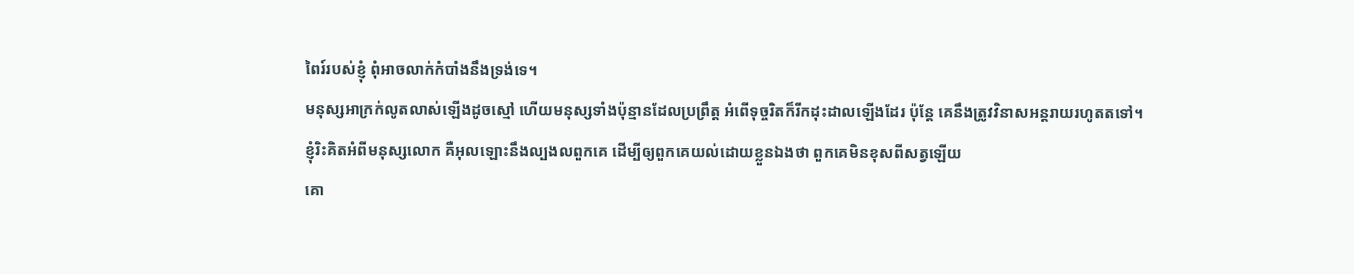ពៃរ៍របស់ខ្ញុំ ពុំអាចលាក់កំបាំងនឹងទ្រង់ទេ។
មនុស្សអាក្រក់លូតលាស់ឡើងដូចស្មៅ ហើយមនុស្សទាំងប៉ុន្មានដែលប្រព្រឹត្ត អំពើទុច្ចរិតក៏រីកដុះដាលឡើងដែរ ប៉ុន្តែ គេនឹងត្រូវវិនាសអន្តរាយរហូតតទៅ។
ខ្ញុំរិះគិតអំពីមនុស្សលោក គឺអុលឡោះនឹងល្បងលពួកគេ ដើម្បីឲ្យពួកគេយល់ដោយខ្លួនឯងថា ពួកគេមិនខុសពីសត្វឡើយ
គោ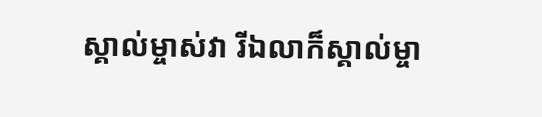ស្គាល់ម្ចាស់វា រីឯលាក៏ស្គាល់ម្ចា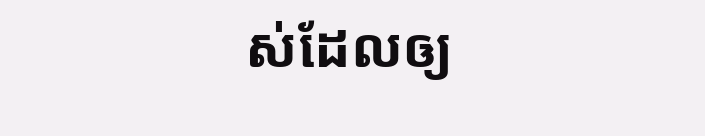ស់ដែលឲ្យ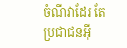ចំណីវាដែរ តែប្រជាជនអ៊ី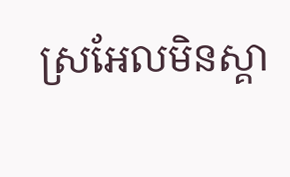ស្រអែលមិនស្គា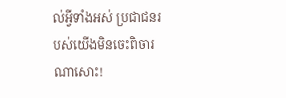ល់អ្វីទាំងអស់ ប្រជាជនរបស់យើងមិនចេះពិចារណាសោះ!